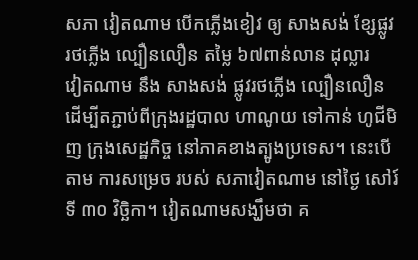សភា វៀតណាម បើកភ្លើងខៀវ ឲ្យ សាងសង់ ខ្សែផ្លូវ រថភ្លើង ល្បឿនលឿន តម្លៃ ៦៧ពាន់លាន ដុល្លារ
វៀតណាម នឹង សាងសង់ ផ្លូវរថភ្លើង ល្បឿនលឿន ដើម្បីតភ្ជាប់ពីក្រុងរដ្ឋបាល ហាណូយ ទៅកាន់ ហូជីមិញ ក្រុងសេដ្ឋកិច្ច នៅភាគខាងត្បូងប្រទេស។ នេះបើតាម ការសម្រេច របស់ សភាវៀតណាម នៅថ្ងៃ សៅរ៍ទី ៣០ វិច្ឆិកា។ វៀតណាមសង្ឃឹមថា គ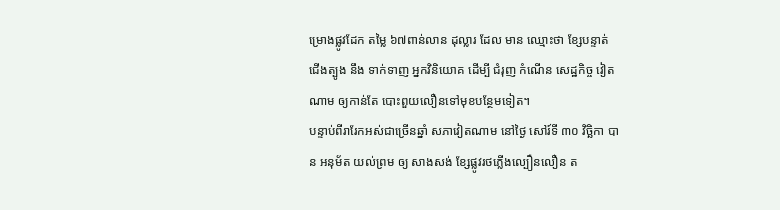ម្រោងផ្លូវដែក តម្លៃ ៦៧ពាន់លាន ដុល្លារ ដែល មាន ឈ្មោះថា ខ្សែបន្ទាត់ ជើងត្បូង នឹង ទាក់ទាញ អ្នកវិនិយោគ ដើម្បី ជំរុញ កំណើន សេដ្ឋកិច្ច វៀតណាម ឲ្យកាន់តែ បោះពួយលឿនទៅមុខបន្ថែមទៀត។
បន្ទាប់ពីរារែកអស់ជាច្រើនឆ្នាំ សភាវៀតណាម នៅថ្ងៃ សៅរ៍ទី ៣០ វិច្ឆិកា បាន អនុម័ត យល់ព្រម ឲ្យ សាងសង់ ខ្សែផ្លូវរថភ្លើងល្បឿនលឿន ត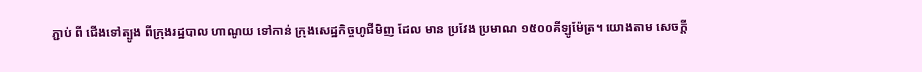ភ្ជាប់ ពី ជើងទៅត្បូង ពីក្រុងរដ្ឋបាល ហាណូយ ទៅកាន់ ក្រុងសេដ្ឋកិច្ចហូជីមិញ ដែល មាន ប្រវែង ប្រមាណ ១៥០០គីឡូម៉ែត្រ។ យោងតាម សេចក្តី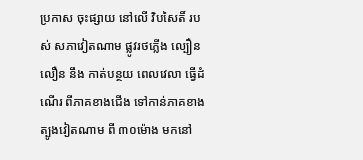ប្រកាស ចុះផ្សាយ នៅលើ វិបសៃតិ៍ របស់ សភាវៀតណាម ផ្លូវរថភ្លើង ល្បឿនលឿន នឹង កាត់បន្ថយ ពេលវេលា ធ្វើដំណើរ ពីភាគខាងជើង ទៅកាន់ភាគខាងត្បូងវៀតណាម ពី ៣០ម៉ោង មកនៅ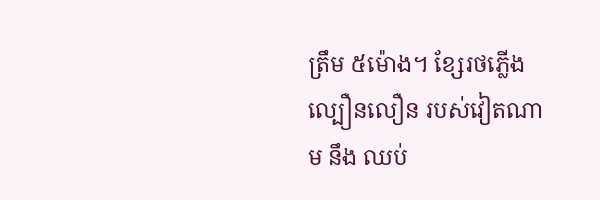ត្រឹម ៥ម៉ោង។ ខ្សែរថភ្លើងល្បឿនលឿន របស់វៀតណាម នឹង ឈប់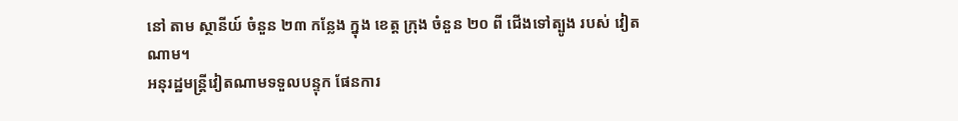នៅ តាម ស្ថានីយ៍ ចំនួន ២៣ កន្លែង ក្នុង ខេត្ត ក្រុង ចំនួន ២០ ពី ជើងទៅត្បូង របស់ វៀតណាម។
អនុរដ្ឋមន្រ្តីវៀតណាមទទួលបន្ទុក ផែនការ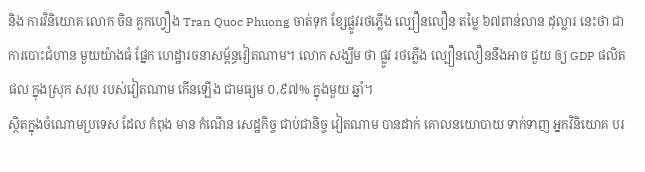និង ការវិនិយោគ លោក ចិន គួកហ្វឿង Tran Quoc Phuong ចាត់ទុក ខ្សែផ្លូវរថភ្លើង ល្បឿនលឿន តម្លៃ ៦៧ពាន់លាន ដុល្លារ នេះថា ជាការបោះជំហាន មួយយ៉ាងធំ ផ្នែក ហេដ្ឋារចនាសម្ព័ន្ធវៀតណាម។ លោក សង្ឃឹម ថា ផ្លូវ រថភ្លើង ល្បឿនលឿននឹងអាច ជួយ ឲ្យ GDP ផលិតផល ក្នុងស្រុក សរុប របស់វៀតណាម កើនឡើង ជាមធ្យម ០,៩៧% ក្នុងមួយ ឆ្នាំ។
ស្ថិតក្នុងចំណោមប្រទេស ដែល កំពុង មាន កំណើន សេដ្ឋកិច្ច ជាប់ជានិច្ច វៀតណាម បានដាក់ គោលនយោបាយ ទាក់ទាញ អ្នកវិនិយោគ បរ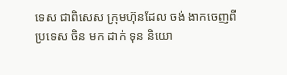ទេស ជាពិសេស ក្រុមហ៊ុនដែល ចង់ ងាកចេញពី ប្រទេស ចិន មក ដាក់ ទុន និយោ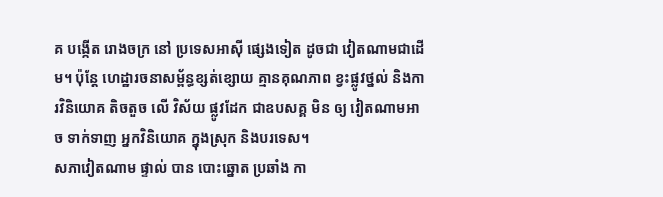គ បង្កើត រោងចក្រ នៅ ប្រទេសអាស៊ី ផ្សេងទៀត ដូចជា វៀតណាមជាដើម។ ប៉ុន្តែ ហេដ្ឋារចនាសម្ព័ន្ធខ្សត់ខ្សោយ គ្មានគុណភាព ខ្វះផ្លូវថ្នល់ និងការវិនិយោគ តិចតួច លើ វិស័យ ផ្លូវដែក ជាឧបសគ្គ មិន ឲ្យ វៀតណាមអាច ទាក់ទាញ អ្នកវិនិយោគ ក្នុងស្រុក និងបរទេស។
សភាវៀតណាម ផ្ទាល់ បាន បោះឆ្នោត ប្រឆាំង កា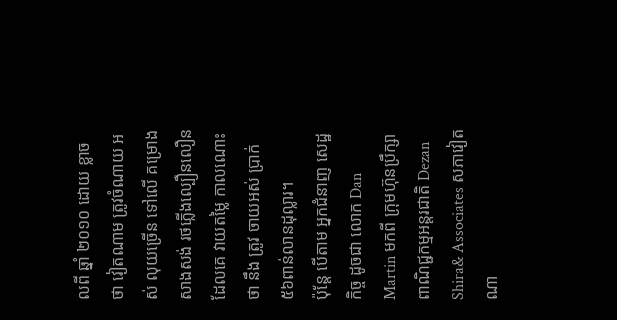លពី ឆ្នាំ ២០១០ ដោយ ខ្លាច ថា វៀតណាម ត្រូវចំណាយ អស់ លុយច្រើន ទៅលើ គម្រោង សាងសង់ រថភ្លើងល្បឿនលឿន ដែលគេ វាយតម្លៃ កាលណោះថា នឹង ត្រូវ ចាយអស់ ប្រាក់ ៥៦ពាន់លានដុល្លារ។
ប៉ុន្តែ បើតាម អ្នកជំនាញ សេដ្ឋកិច្ច ដូចជា លោក Dan Martin មកពី ក្រុមហ៊ុនប្រឹក្សា ពាណិជ្ជកម្មអន្តរជាតិ Dezan Shira& Associates សភាវៀតណា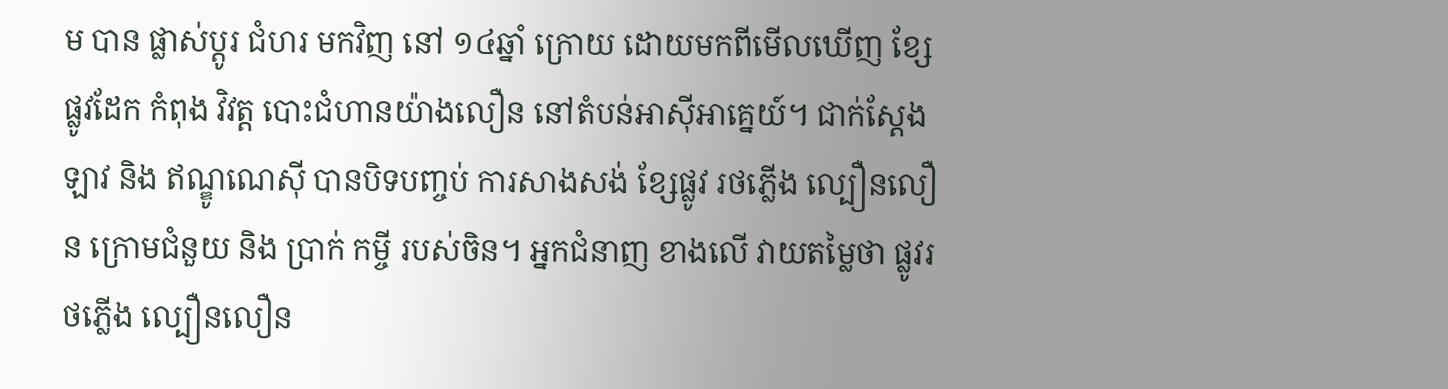ម បាន ផ្លាស់ប្តូរ ជំហរ មកវិញ នៅ ១៤ឆ្នាំ ក្រោយ ដោយមកពីមើលឃើញ ខ្សែផ្លូវដែក កំពុង វិវត្ត បោះជំហានយ៉ាងលឿន នៅតំបន់អាស៊ីអាគ្នេយ៍។ ជាក់ស្តែង ឡាវ និង ឥណ្ឌូណេស៊ី បានបិទបញ្ចប់ ការសាងសង់ ខ្សែផ្លូវ រថភ្លើង ល្បឿនលឿន ក្រោមជំនួយ និង ប្រាក់ កម្ចី របស់ចិន។ អ្នកជំនាញ ខាងលើ វាយតម្លៃថា ផ្លូវរថភ្លើង ល្បឿនលឿន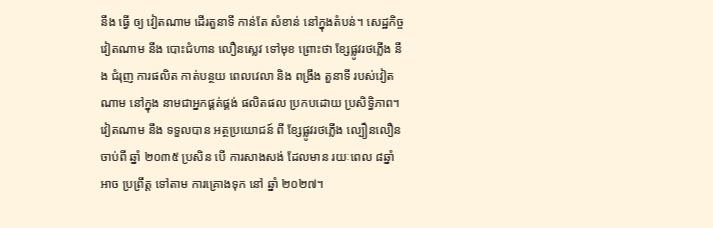នឹង ធ្វើ ឲ្យ វៀតណាម ដើរតួនាទី កាន់តែ សំខាន់ នៅក្នុងតំបន់។ សេដ្ឋកិច្ចវៀតណាម នឹង បោះជំហាន លឿនស្លេវ ទៅមុខ ព្រោះថា ខ្សែផ្លូវរថភ្លើង នឹង ជំរុញ ការផលិត កាត់បន្ថយ ពេលវេលា និង ពង្រឹង តួនាទី របស់វៀតណាម នៅក្នុង នាមជាអ្នកផ្គត់ផ្គង់ ផលិតផល ប្រកបដោយ ប្រសិទ្ធិភាព។
វៀតណាម នឹង ទទួលបាន អត្ថប្រយោជន៍ ពី ខ្សែផ្លូវរថភ្លើង ល្បឿនលឿន ចាប់ពី ឆ្នាំ ២០៣៥ ប្រសិន បើ ការសាងសង់ ដែលមាន រយៈពេល ៨ឆ្នាំ អាច ប្រព្រឹត្ត ទៅតាម ការគ្រោងទុក នៅ ឆ្នាំ ២០២៧។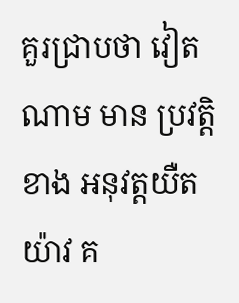គួរជា្របថា វៀតណាម មាន ប្រវត្តិខាង អនុវត្តយឺតយ៉ាវ គ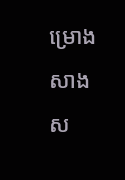ម្រោង សាងស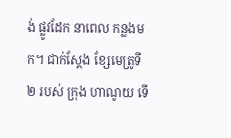ង់ ផ្លូវដែក នាពេល កន្លងមក។ ជាក់ស្តែង ខ្សែមេត្រូទី ២ របស់ ក្រុង ហាណូយ ទើ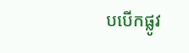បបើកផ្លូវ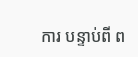ការ បន្ទាប់ពី ព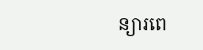ន្យារពេ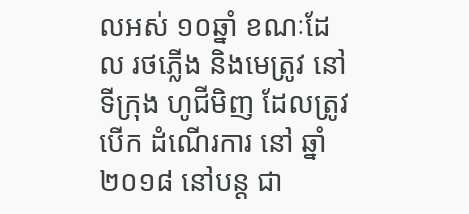លអស់ ១០ឆ្នាំ ខណៈដែល រថភ្លើង និងមេត្រូវ នៅទីក្រុង ហូជីមិញ ដែលត្រូវ បើក ដំណើរការ នៅ ឆ្នាំ ២០១៨ នៅបន្ត ជា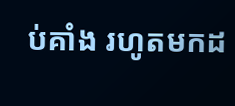ប់គាំង រហូតមកដ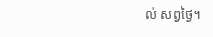ល់ សព្វថ្ងៃ។